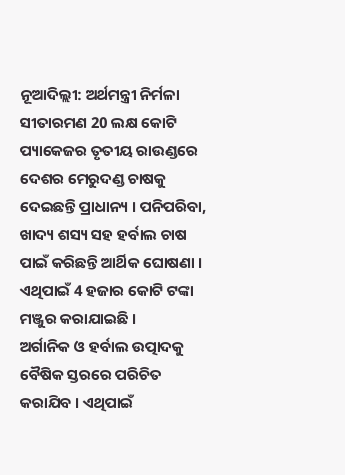ନୂଆଦିଲ୍ଲୀ: ଅର୍ଥମନ୍ତ୍ରୀ ନିର୍ମଳା ସୀତାରମଣ 20 ଲକ୍ଷ କୋଟି ପ୍ୟାକେଜର ତୃତୀୟ ରାଉଣ୍ଡରେ ଦେଶର ମେରୁଦଣ୍ଡ ଚାଷକୁ ଦେଇଛନ୍ତି ପ୍ରାଧାନ୍ୟ । ପନିପରିବା, ଖାଦ୍ୟ ଶସ୍ୟ ସହ ହର୍ବାଲ ଚାଷ ପାଇଁ କରିଛନ୍ତି ଆର୍ଥିକ ଘୋଷଣା । ଏଥିପାଇଁ 4 ହଜାର କୋଟି ଟଙ୍କା ମଞ୍ଜୁର କରାଯାଇଛି ।
ଅର୍ଗାନିକ ଓ ହର୍ବାଲ ଉତ୍ପାଦକୁ ବୈଷିକ ସ୍ତରରେ ପରିଚିତ କରାଯିବ । ଏଥିପାଇଁ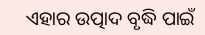ଏହାର ଉତ୍ପାଦ ବୃଦ୍ଧି ପାଇଁ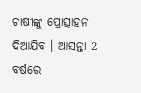ଚାଷୀଙ୍କୁ ପ୍ରୋତ୍ସାହନ ଦିଆଯିବ । ଆସନ୍ତା 2 ବର୍ଷରେ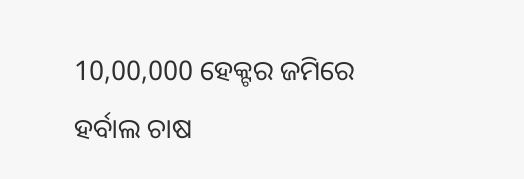10,00,000 ହେକ୍ଟର ଜମିରେ ହର୍ବାଲ ଚାଷ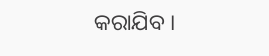କରାଯିବ ।